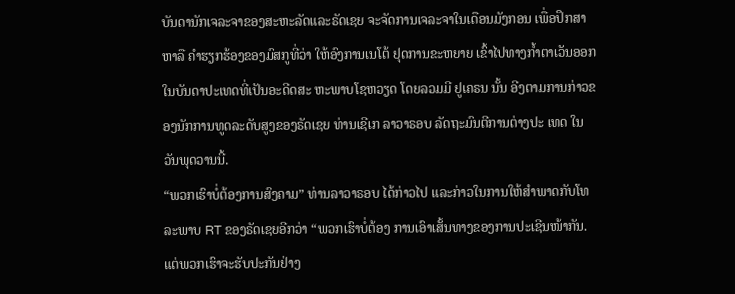ບັນດານັກເຈລະຈາຂອງສະຫະລັດແລະຣັດເຊຍ ຈະຈັດການເຈລະຈາໃນເດືອນມັງກອນ ເພື່ອປຶກສາຫາລື ຄຳຮຽກຮ້ອງຂອງມົສກູທີ່ວ່າ ໃຫ້ອົງການເນໂຕ້ ຢຸດການຂະຫຍາຍ ເຂົ້າໄປທາງກ້ຳຕາເວັນອອກໃນບັນດາປະເທດທີ່ເປັນອະດີດສະ ຫະພາບໂຊຫວຽດ ໂດຍລວມມີ ຢູເຄຣນ ນັ້ນ ອີງຕາມການກ່າວຂອງນັກການທູດລະດັບສູງຂອງຣັດເຊຍ ທ່ານເຊີເກ ລາວາຣອບ ລັດຖະມົນຕີການຕ່າງປະ ເທດ ໃນວັນພຸດວານນີ້.
“ພວກເຮົາບໍ່ຕ້ອງການສົງຄາມ” ທ່ານລາວາຣອບ ໄດ້ກ່າວໄປ ແລະກ່າວໃນການໃຫ້ສຳພາດກັບໂທລະພາບ RT ຂອງຣັດເຊຍອີກວ່າ “ພວກເຮົາບໍ່ຕ້ອງ ການເອົາເສັ້ນທາງຂອງການປະເຊີນໜ້າກັນ. ແຕ່ພວກເຮົາຈະຮັບປະກັນຢ່າງ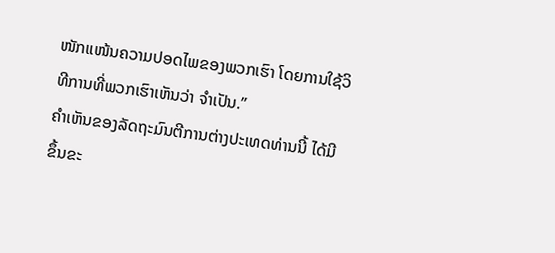ໜັກແໜ້ນຄວາມປອດໄພຂອງພວກເຮົາ ໂດຍການໃຊ້ວິທີການທີ່ພວກເຮົາເຫັນວ່າ ຈຳເປັນ.”
ຄຳເຫັນຂອງລັດຖະມົນຕີການຕ່າງປະເທດທ່ານນີ້ ໄດ້ມີຂຶ້ນຂະ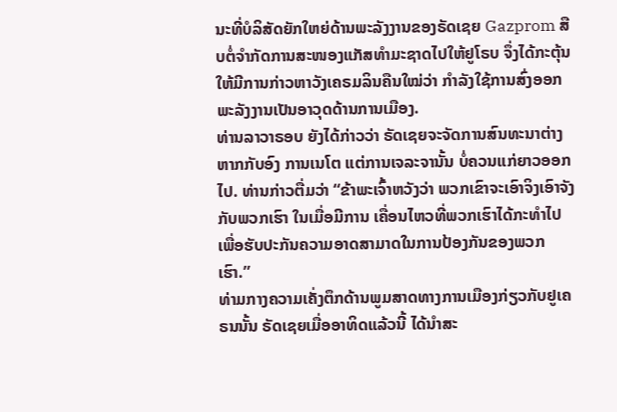ນະທີ່ບໍລິສັດຍັກໃຫຍ່ດ້ານພະລັງງານຂອງຣັດເຊຍ Gazprom ສືບຕໍ່ຈຳກັດການສະໜອງແກັສທຳມະຊາດໄປໃຫ້ຢູໂຣບ ຈຶ່ງໄດ້ກະຕຸ້ນໃຫ້ມີການກ່າວຫາວັງເຄຣມລິນຄືນໃໝ່ວ່າ ກຳລັງໃຊ້ການສົ່ງອອກພະລັງງານເປັນອາວຸດດ້ານການເມືອງ.
ທ່ານລາວາຣອບ ຍັງໄດ້ກ່າວວ່າ ຣັດເຊຍຈະຈັດການສົນທະນາຕ່າງຫາກກັບອົງ ການເນໂຕ ແຕ່ການເຈລະຈານັ້ນ ບໍ່ຄວນແກ່ຍາວອອກໄປ. ທ່ານກ່າວຕື່ມວ່າ “ຂ້າພະເຈົ້າຫວັງວ່າ ພວກເຂົາຈະເອົາຈິງເອົາຈັງກັບພວກເຮົາ ໃນເມື່ອມີການ ເຄື່ອນໄຫວທີ່ພວກເຮົາໄດ້ກະທຳໄປ ເພື່ອຮັບປະກັນຄວາມອາດສາມາດໃນການປ້ອງກັນຂອງພວກເຮົາ.”
ທ່າມກາງຄວາມເຄັ່ງຕຶກດ້ານພູມສາດທາງການເມືອງກ່ຽວກັບຢູເຄຣນນັ້ນ ຣັດເຊຍເມື່ອອາທິດແລ້ວນີ້ ໄດ້ນຳສະ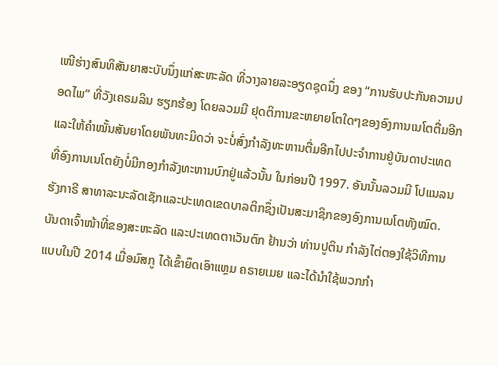ເໜີຮ່າງສົນທິສັນຍາສະບັບນຶ່ງແກ່ສະຫະລັດ ທີ່ວາງລາຍລະອຽດຊຸດນຶ່ງ ຂອງ “ການຮັບປະກັນຄວາມປອດໄພ” ທີ່ວັງເຄຣມລິນ ຮຽກຮ້ອງ ໂດຍລວມມີ ຢຸດຕິການຂະຫຍາຍໂຕໃດໆຂອງອົງການເນໂຕຕື່ມອີກ ແລະໃຫ້ຄຳໝັ້ນສັນຍາໂດຍພັນທະມິດວ່າ ຈະບໍ່ສົ່ງກຳລັງທະຫານຕື່ມອີກໄປປະຈຳການຢູ່ບັນດາປະເທດທີ່ອົງການເນໂຕຍັງບໍ່ມີກອງກຳລັງທະຫານບົກຢູ່ແລ້ວນັ້ນ ໃນກ່ອນປີ 1997. ອັນນັ້ນລວມມີ ໂປແນລນ ຮັງກາຣີ ສາທາລະນະລັດເຊັກແລະປະເທດເຂດບາລຕິກຊຶ່ງເປັນສະມາຊິກຂອງອົງການເນໂຕທັງໝົດ.
ບັນດາເຈົ້າໜ້າທີ່ຂອງສະຫະລັດ ແລະປະເທດຕາເວັນຕົກ ຢ້ານວ່າ ທ່ານປູຕິນ ກຳລັງໄຕ່ຕອງໃຊ້ວິທີການແບບໃນປີ 2014 ເມື່ອມົສກູ ໄດ້ເຂົ້າຍຶດເອົາແຫຼມ ຄຣາຍເມຍ ແລະໄດ້ນຳໃຊ້ພວກກຳ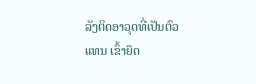ລັງຕິດອາວຸດທີ່ເປັນຕົວແທນ ເຂົ້າຍຶດ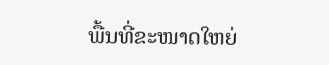ພື້ນທີ່ຂະໜາດໃຫຍ່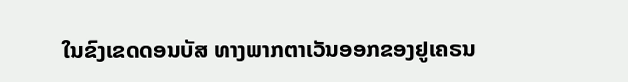ໃນຂົງເຂດດອນບັສ ທາງພາກຕາເວັນອອກຂອງຢູເຄຣນ